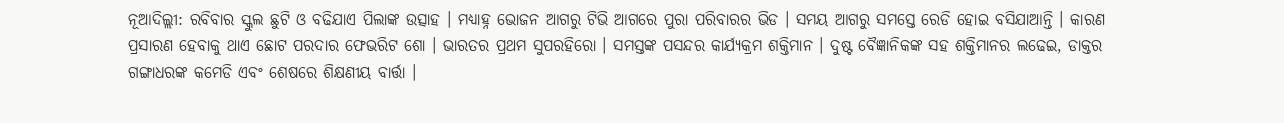ନୂଆଦିଲ୍ଲୀ: ରବିବାର ସ୍କୁଲ ଛୁଟି ଓ ବଢିଯାଏ ପିଲାଙ୍କ ଉତ୍ସାହ । ମଧ୍ୟାହ୍ନ ଭୋଜନ ଆଗରୁ ଟିଭି ଆଗରେ ପୁରା ପରିବାରର ଭିଡ । ସମୟ ଆଗରୁ ସମସ୍ତେ ରେଡି ହୋଇ ବସିଯାଆନ୍ତି । କାରଣ ପ୍ରସାରଣ ହେବାକୁ ଥାଏ ଛୋଟ ପରଦାର ଫେଭରିଟ ଶୋ । ଭାରତର ପ୍ରଥମ ସୁପରହିରୋ । ସମସ୍ତଙ୍କ ପସନ୍ଦର କାର୍ଯ୍ୟକ୍ରମ ଶକ୍ତିମାନ । ଦୁଷ୍ଟ ବୈଜ୍ଞାନିକଙ୍କ ସହ ଶକ୍ତିମାନର ଲଢେଇ, ଡାକ୍ତର ଗଙ୍ଗାଧରଙ୍କ କମେଡି ଏବଂ ଶେଷରେ ଶିକ୍ଷଣୀୟ ବାର୍ତ୍ତା ।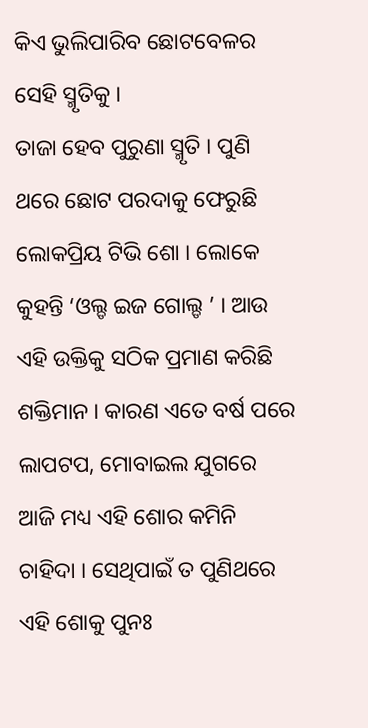କିଏ ଭୁଲିପାରିବ ଛୋଟବେଳର ସେହି ସ୍ମୃତିକୁ ।
ତାଜା ହେବ ପୁରୁଣା ସ୍ମୃତି । ପୁଣି ଥରେ ଛୋଟ ପରଦାକୁ ଫେରୁଛି ଲୋକପ୍ରିୟ ଟିଭି ଶୋ । ଲୋକେ କୁହନ୍ତି ‘ଓଲ୍ଡ ଇଜ ଗୋଲ୍ଡ ’ । ଆଉ ଏହି ଉକ୍ତିକୁ ସଠିକ ପ୍ରମାଣ କରିଛି ଶକ୍ତିମାନ । କାରଣ ଏତେ ବର୍ଷ ପରେ ଲାପଟପ, ମୋବାଇଲ ଯୁଗରେ ଆଜି ମଧ୍ୟ ଏହି ଶୋର କମିନି ଚାହିଦା । ସେଥିପାଇଁ ତ ପୁଣିଥରେ ଏହି ଶୋକୁ ପୁନଃ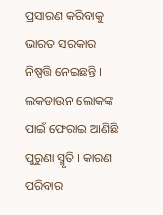ପ୍ରସାରଣ କରିବାକୁ ଭାରତ ସରକାର ନିଷ୍ପତ୍ତି ନେଇଛନ୍ତି । ଲକଡାଉନ ଲୋକଙ୍କ ପାଇଁ ଫେରାଇ ଆଣିଛି ପୁରୁଣା ସ୍ମୃତି । କାରଣ ପରିବାର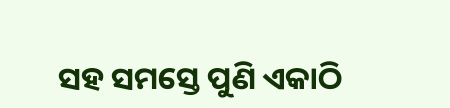ସହ ସମସ୍ତେ ପୁଣି ଏକାଠି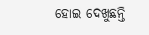ହୋଇ ଦେଖୁଛନ୍ତି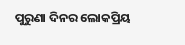ପୁରୁଣା ଦିନର ଲୋକପ୍ରିୟ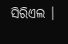ସିରିଏଲ ।